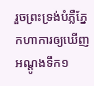រួចព្រះទ្រង់បំភ្លឺភ្នែកហាការឲ្យឃើញអណ្តូងទឹក១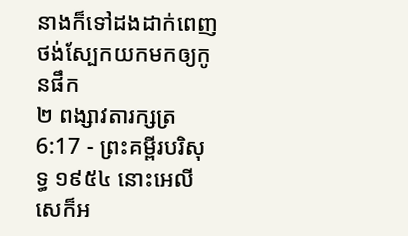នាងក៏ទៅដងដាក់ពេញថង់ស្បែកយកមកឲ្យកូនផឹក
២ ពង្សាវតារក្សត្រ 6:17 - ព្រះគម្ពីរបរិសុទ្ធ ១៩៥៤ នោះអេលីសេក៏អ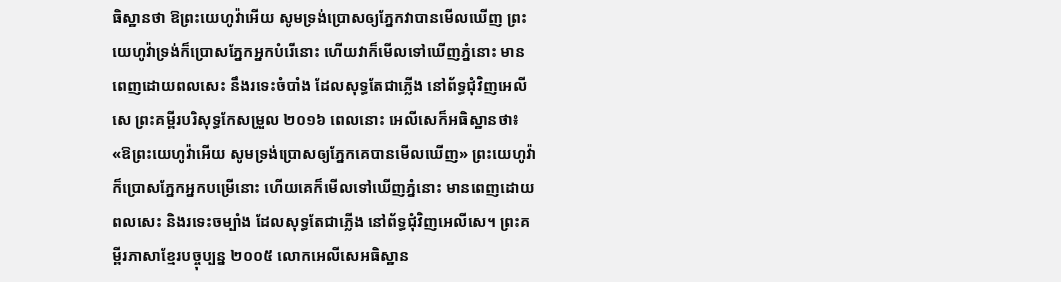ធិស្ឋានថា ឱព្រះយេហូវ៉ាអើយ សូមទ្រង់ប្រោសឲ្យភ្នែកវាបានមើលឃើញ ព្រះយេហូវ៉ាទ្រង់ក៏ប្រោសភ្នែកអ្នកបំរើនោះ ហើយវាក៏មើលទៅឃើញភ្នំនោះ មានពេញដោយពលសេះ នឹងរទេះចំបាំង ដែលសុទ្ធតែជាភ្លើង នៅព័ទ្ធជុំវិញអេលីសេ ព្រះគម្ពីរបរិសុទ្ធកែសម្រួល ២០១៦ ពេលនោះ អេលីសេក៏អធិស្ឋានថា៖ «ឱព្រះយេហូវ៉ាអើយ សូមទ្រង់ប្រោសឲ្យភ្នែកគេបានមើលឃើញ» ព្រះយេហូវ៉ាក៏ប្រោសភ្នែកអ្នកបម្រើនោះ ហើយគេក៏មើលទៅឃើញភ្នំនោះ មានពេញដោយពលសេះ និងរទេះចម្បាំង ដែលសុទ្ធតែជាភ្លើង នៅព័ទ្ធជុំវិញអេលីសេ។ ព្រះគម្ពីរភាសាខ្មែរបច្ចុប្បន្ន ២០០៥ លោកអេលីសេអធិស្ឋាន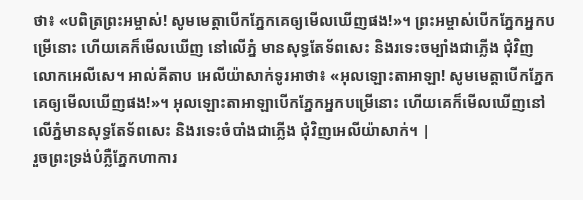ថា៖ «បពិត្រព្រះអម្ចាស់! សូមមេត្តាបើកភ្នែកគេឲ្យមើលឃើញផង!»។ ព្រះអម្ចាស់បើកភ្នែកអ្នកបម្រើនោះ ហើយគេក៏មើលឃើញ នៅលើភ្នំ មានសុទ្ធតែទ័ពសេះ និងរទេះចម្បាំងជាភ្លើង ជុំវិញលោកអេលីសេ។ អាល់គីតាប អេលីយ៉ាសាក់ទូរអាថា៖ «អុលឡោះតាអាឡា! សូមមេត្តាបើកភ្នែកគេឲ្យមើលឃើញផង!»។ អុលឡោះតាអាឡាបើកភ្នែកអ្នកបម្រើនោះ ហើយគេក៏មើលឃើញនៅលើភ្នំមានសុទ្ធតែទ័ពសេះ និងរទេះចំបាំងជាភ្លើង ជុំវិញអេលីយ៉ាសាក់។ |
រួចព្រះទ្រង់បំភ្លឺភ្នែកហាការ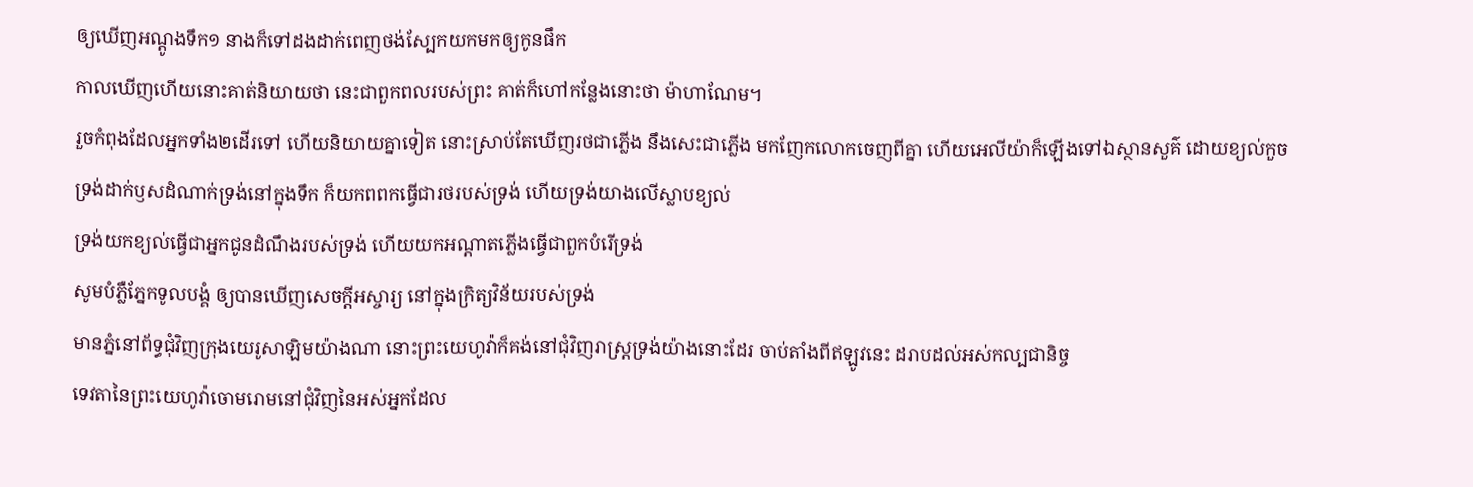ឲ្យឃើញអណ្តូងទឹក១ នាងក៏ទៅដងដាក់ពេញថង់ស្បែកយកមកឲ្យកូនផឹក
កាលឃើញហើយនោះគាត់និយាយថា នេះជាពួកពលរបស់ព្រះ គាត់ក៏ហៅកន្លែងនោះថា ម៉ាហាណែម។
រួចកំពុងដែលអ្នកទាំង២ដើរទៅ ហើយនិយាយគ្នាទៀត នោះស្រាប់តែឃើញរថជាភ្លើង នឹងសេះជាភ្លើង មកញែកលោកចេញពីគ្នា ហើយអេលីយ៉ាក៏ឡើងទៅឯស្ថានសួគ៌ ដោយខ្យល់កួច
ទ្រង់ដាក់ឫសដំណាក់ទ្រង់នៅក្នុងទឹក ក៏យកពពកធ្វើជារថរបស់ទ្រង់ ហើយទ្រង់យាងលើស្លាបខ្យល់
ទ្រង់យកខ្យល់ធ្វើជាអ្នកជូនដំណឹងរបស់ទ្រង់ ហើយយកអណ្តាតភ្លើងធ្វើជាពួកបំរើទ្រង់
សូមបំភ្លឺភ្នែកទូលបង្គំ ឲ្យបានឃើញសេចក្ដីអស្ចារ្យ នៅក្នុងក្រិត្យវិន័យរបស់ទ្រង់
មានភ្នំនៅព័ទ្ធជុំវិញក្រុងយេរូសាឡិមយ៉ាងណា នោះព្រះយេហូវ៉ាក៏គង់នៅជុំវិញរាស្ត្រទ្រង់យ៉ាងនោះដែរ ចាប់តាំងពីឥឡូវនេះ ដរាបដល់អស់កល្បជានិច្ច
ទេវតានៃព្រះយេហូវ៉ាចោមរោមនៅជុំវិញនៃអស់អ្នកដែល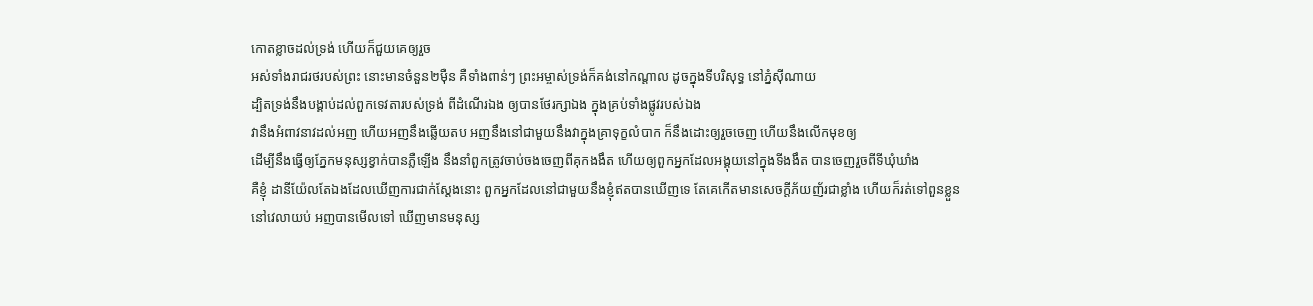កោតខ្លាចដល់ទ្រង់ ហើយក៏ជួយគេឲ្យរួច
អស់ទាំងរាជរថរបស់ព្រះ នោះមានចំនួន២ម៉ឺន គឺទាំងពាន់ៗ ព្រះអម្ចាស់ទ្រង់ក៏គង់នៅកណ្តាល ដូចក្នុងទីបរិសុទ្ធ នៅភ្នំស៊ីណាយ
ដ្បិតទ្រង់នឹងបង្គាប់ដល់ពួកទេវតារបស់ទ្រង់ ពីដំណើរឯង ឲ្យបានថែរក្សាឯង ក្នុងគ្រប់ទាំងផ្លូវរបស់ឯង
វានឹងអំពាវនាវដល់អញ ហើយអញនឹងឆ្លើយតប អញនឹងនៅជាមួយនឹងវាក្នុងគ្រាទុក្ខលំបាក ក៏នឹងដោះឲ្យរួចចេញ ហើយនឹងលើកមុខឲ្យ
ដើម្បីនឹងធ្វើឲ្យភ្នែកមនុស្សខ្វាក់បានភ្លឺឡើង នឹងនាំពួកត្រូវចាប់ចងចេញពីគុកងងឹត ហើយឲ្យពួកអ្នកដែលអង្គុយនៅក្នុងទីងងឹត បានចេញរួចពីទីឃុំឃាំង
គឺខ្ញុំ ដានីយ៉ែលតែឯងដែលឃើញការជាក់ស្តែងនោះ ពួកអ្នកដែលនៅជាមួយនឹងខ្ញុំឥតបានឃើញទេ តែគេកើតមានសេចក្ដីភ័យញ័រជាខ្លាំង ហើយក៏រត់ទៅពួនខ្លួន
នៅវេលាយប់ អញបានមើលទៅ ឃើញមានមនុស្ស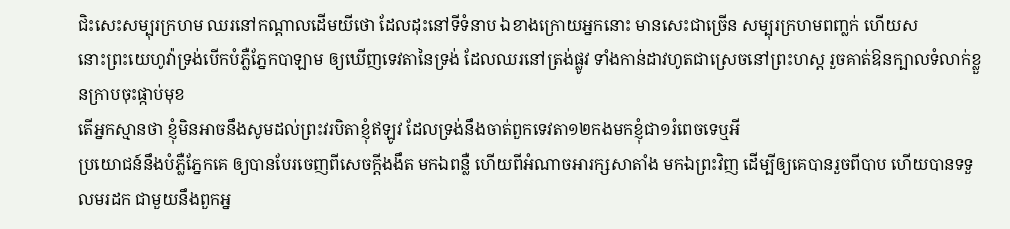ជិះសេះសម្បុរក្រហម ឈរនៅកណ្តាលដើមយីថោ ដែលដុះនៅទីទំនាប ឯខាងក្រោយអ្នកនោះ មានសេះជាច្រើន សម្បុរក្រហមពញ្លក់ ហើយស
នោះព្រះយេហូវ៉ាទ្រង់បើកបំភ្លឺភ្នែកបាឡាម ឲ្យឃើញទេវតានៃទ្រង់ ដែលឈរនៅត្រង់ផ្លូវ ទាំងកាន់ដាវហូតជាស្រេចនៅព្រះហស្ត រួចគាត់ឱនក្បាលទំលាក់ខ្លួនក្រាបចុះផ្កាប់មុខ
តើអ្នកស្មានថា ខ្ញុំមិនអាចនឹងសូមដល់ព្រះវរបិតាខ្ញុំឥឡូវ ដែលទ្រង់នឹងចាត់ពួកទេវតា១២កងមកខ្ញុំជា១រំពេចទេឬអី
ប្រយោជន៍នឹងបំភ្លឺភ្នែកគេ ឲ្យបានបែរចេញពីសេចក្ដីងងឹត មកឯពន្លឺ ហើយពីអំណាចអារក្សសាតាំង មកឯព្រះវិញ ដើម្បីឲ្យគេបានរួចពីបាប ហើយបានទទួលមរដក ជាមួយនឹងពួកអ្ន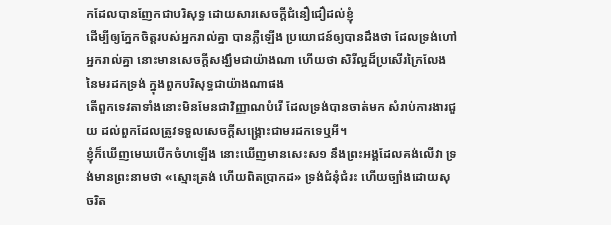កដែលបានញែកជាបរិសុទ្ធ ដោយសារសេចក្ដីជំនឿជឿដល់ខ្ញុំ
ដើម្បីឲ្យភ្នែកចិត្តរបស់អ្នករាល់គ្នា បានភ្លឺឡើង ប្រយោជន៍ឲ្យបានដឹងថា ដែលទ្រង់ហៅអ្នករាល់គ្នា នោះមានសេចក្ដីសង្ឃឹមជាយ៉ាងណា ហើយថា សិរីល្អដ៏ប្រសើរក្រៃលែងនៃមរដកទ្រង់ ក្នុងពួកបរិសុទ្ធជាយ៉ាងណាផង
តើពួកទេវតាទាំងនោះមិនមែនជាវិញ្ញាណបំរើ ដែលទ្រង់បានចាត់មក សំរាប់ការងារជួយ ដល់ពួកដែលត្រូវទទួលសេចក្ដីសង្គ្រោះជាមរដកទេឬអី។
ខ្ញុំក៏ឃើញមេឃបើកចំហឡើង នោះឃើញមានសេះស១ នឹងព្រះអង្គដែលគង់លើវា ទ្រង់មានព្រះនាមថា «ស្មោះត្រង់ ហើយពិតប្រាកដ» ទ្រង់ជំនុំជំរះ ហើយច្បាំងដោយសុចរិត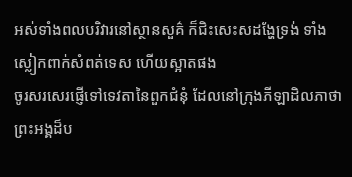អស់ទាំងពលបរិវារនៅស្ថានសួគ៌ ក៏ជិះសេះសដង្ហែទ្រង់ ទាំងស្លៀកពាក់សំពត់ទេស ហើយស្អាតផង
ចូរសរសេរផ្ញើទៅទេវតានៃពួកជំនុំ ដែលនៅក្រុងភីឡាដិលភាថា ព្រះអង្គដ៏ប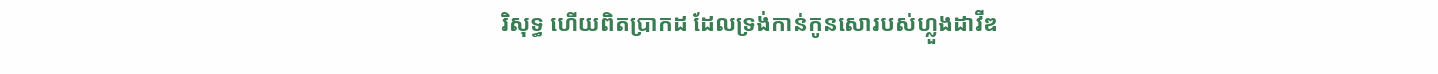រិសុទ្ធ ហើយពិតប្រាកដ ដែលទ្រង់កាន់កូនសោរបស់ហ្លួងដាវីឌ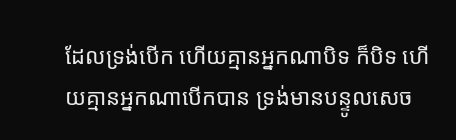ដែលទ្រង់បើក ហើយគ្មានអ្នកណាបិទ ក៏បិទ ហើយគ្មានអ្នកណាបើកបាន ទ្រង់មានបន្ទូលសេច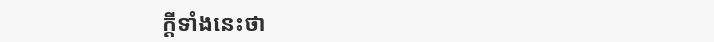ក្ដីទាំងនេះថា